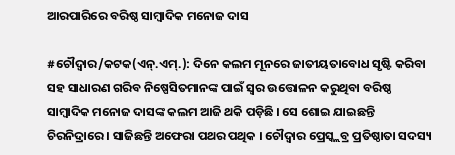ଆରପାରିରେ ବରିଷ୍ଠ ସାମ୍ବାଦିକ ମନୋଜ ଦାସ

#ଚୌଦ୍ୱାର/କଟକ(ଏନ୍.ଏମ୍.): ଦିନେ କଲମ ମୂନରେ ଜାତୀୟତାବୋଧ ସୃଷ୍ଟି କରିବା ସହ ସାଧାରଣ ଗରିବ ନିଷ୍ପେସିତମାନଙ୍କ ପାଇଁ ସ୍ୱର ଉତ୍ତୋଳନ କରୁଥିବା ବରିଷ୍ଠ ସାମ୍ବାଦିକ ମନୋଜ ଦାସଙ୍କ କଲମ ଆଜି ଥକି ପଡ଼ିଛି । ସେ ଶୋଇ ଯାଇଛନ୍ତି ଚିରନିଦ୍ରାରେ । ସାଜିଛନ୍ତି ଅଫେରା ପଥର ପଥିକ । ଚୌଦ୍ୱାର ପ୍ରେସ୍କ୍ଲବ୍ର ପ୍ରତିଷ୍ଠାତା ସଦସ୍ୟ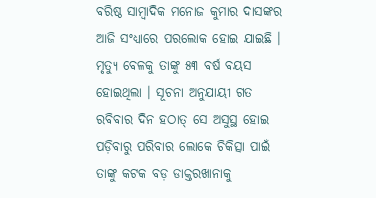ବରିଷ୍ଠ ସାମ୍ବାଦିକ ମନୋଜ କୁମାର ଦାସଙ୍କର ଆଜି ସଂଧ୍ୟାରେ ପରଲୋକ ହୋଇ ଯାଇଛି । ମୃତ୍ୟୁ ବେଳକୁ ତାଙ୍କୁ ୫୩ ବର୍ଷ ବୟସ ହୋଇଥିଲା । ସୂଚନା ଅନୁଯାୟୀ ଗତ ରବିବାର ଦିନ ହଠାତ୍ ସେ ଅସୁସ୍ଥ ହୋଇ ପଡ଼ିବାରୁ ପରିବାର ଲୋକେ ଚିକିତ୍ସା ପାଇଁ ତାଙ୍କୁ କଟକ ବଡ଼ ଡାକ୍ତରଖାନାକୁ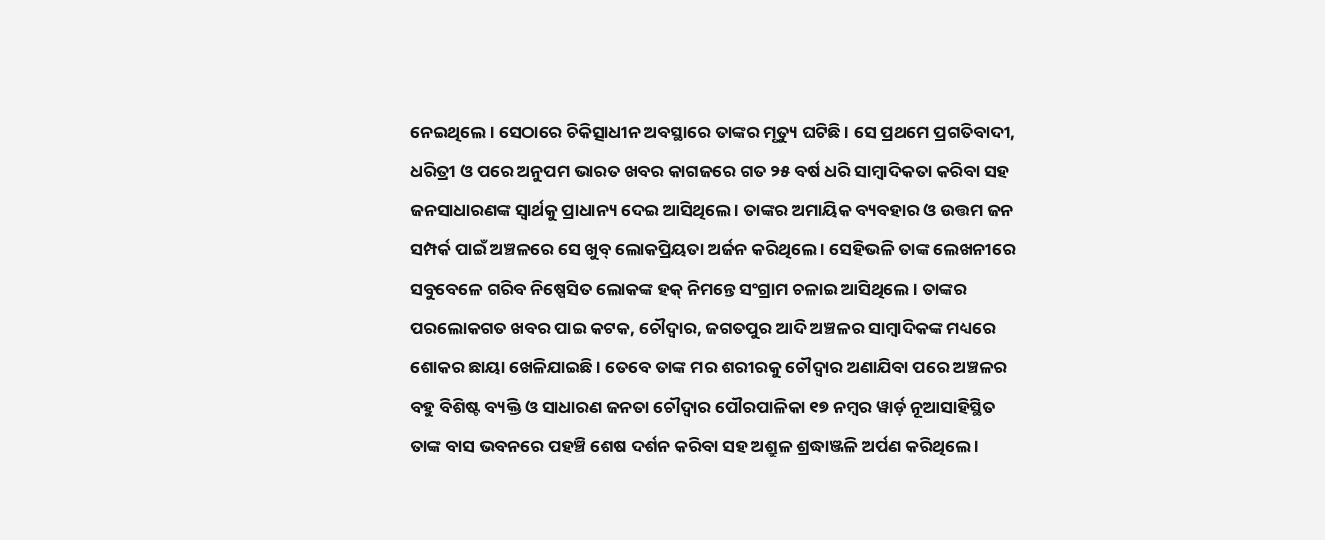ନେଇଥିଲେ । ସେଠାରେ ଚିକିତ୍ସାଧୀନ ଅବସ୍ଥାରେ ତାଙ୍କର ମୃତ୍ୟୁ ଘଟିଛି । ସେ ପ୍ରଥମେ ପ୍ରଗତିବାଦୀ, ଧରିତ୍ରୀ ଓ ପରେ ଅନୁପମ ଭାରତ ଖବର କାଗଜରେ ଗତ ୨୫ ବର୍ଷ ଧରି ସାମ୍ବାଦିକତା କରିବା ସହ ଜନସାଧାରଣଙ୍କ ସ୍ୱାର୍ଥକୁ ପ୍ରାଧାନ୍ୟ ଦେଇ ଆସିଥିଲେ । ତାଙ୍କର ଅମାୟିକ ବ୍ୟବହାର ଓ ଉତ୍ତମ ଜନ ସମ୍ପର୍କ ପାଇଁ ଅଞ୍ଚଳରେ ସେ ଖୁବ୍ ଲୋକପ୍ରିୟତା ଅର୍ଜନ କରିଥିଲେ । ସେହିଭଳି ତାଙ୍କ ଲେଖନୀରେ ସବୁବେଳେ ଗରିବ ନିଷ୍ପେସିତ ଲୋକଙ୍କ ହକ୍ ନିମନ୍ତେ ସଂଗ୍ରାମ ଚଳାଇ ଆସିଥିଲେ । ତାଙ୍କର ପରଲୋକଗତ ଖବର ପାଇ କଟକ, ଚୌଦ୍ୱାର, ଜଗତପୁର ଆଦି ଅଞ୍ଚଳର ସାମ୍ବାଦିକଙ୍କ ମଧ୍ୟରେ ଶୋକର ଛାୟା ଖେଳିଯାଇଛି । ତେବେ ତାଙ୍କ ମର ଶରୀରକୁ ଚୌଦ୍ୱାର ଅଣାଯିବା ପରେ ଅଞ୍ଚଳର ବହୁ ବିଶିଷ୍ଟ ବ୍ୟକ୍ତି ଓ ସାଧାରଣ ଜନତା ଚୌଦ୍ୱାର ପୌରପାଳିକା ୧୭ ନମ୍ବର ୱାର୍ଡ଼ ନୂଆସାହିସ୍ଥିତ ତାଙ୍କ ବାସ ଭବନରେ ପହଞ୍ଚି ଶେଷ ଦର୍ଶନ କରିବା ସହ ଅଶ୍ରୁଳ ଶ୍ରଦ୍ଧାଞ୍ଜଳି ଅର୍ପଣ କରିଥିଲେ ।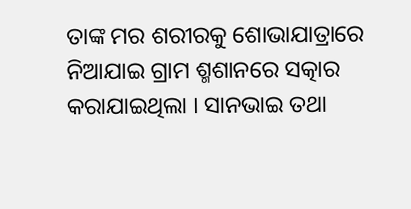ତାଙ୍କ ମର ଶରୀରକୁ ଶୋଭାଯାତ୍ରାରେ ନିଆଯାଇ ଗ୍ରାମ ଶ୍ମଶାନରେ ସତ୍କାର କରାଯାଇଥିଲା । ସାନଭାଇ ତଥା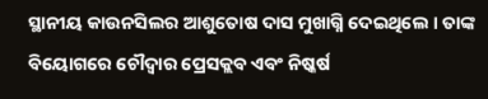ସ୍ଥାନୀୟ କାଉନସିଲର ଆଶୁତୋଷ ଦାସ ମୁଖାଗ୍ନି ଦେଇଥିଲେ । ତାଙ୍କ ବିୟୋଗରେ ଚୌଦ୍ୱାର ପ୍ରେସକ୍ଲବ ଏବଂ ନିଷ୍କର୍ଷ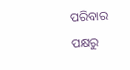ପରିବାର ପକ୍ଷରୁ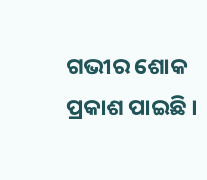ଗଭୀର ଶୋକ ପ୍ରକାଶ ପାଇଛି ।